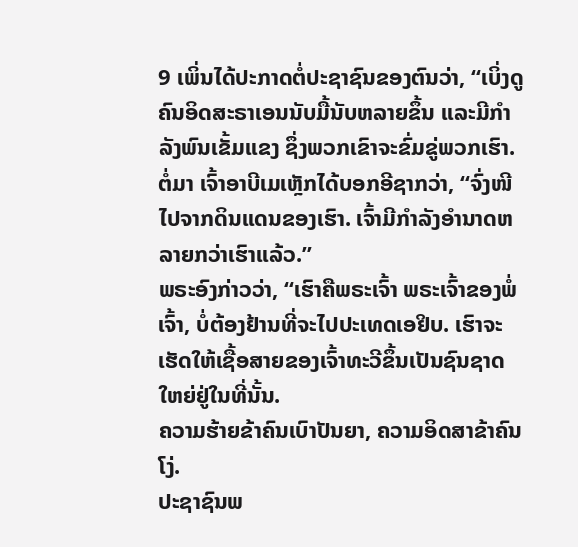9 ເພິ່ນໄດ້ປະກາດຕໍ່ປະຊາຊົນຂອງຕົນວ່າ, “ເບິ່ງດູ ຄົນອິດສະຣາເອນນັບມື້ນັບຫລາຍຂຶ້ນ ແລະມີກຳລັງພົນເຂັ້ມແຂງ ຊຶ່ງພວກເຂົາຈະຂົ່ມຂູ່ພວກເຮົາ.
ຕໍ່ມາ ເຈົ້າອາບີເມເຫຼັກໄດ້ບອກອີຊາກວ່າ, “ຈົ່ງໜີໄປຈາກດິນແດນຂອງເຮົາ. ເຈົ້າມີກຳລັງອຳນາດຫລາຍກວ່າເຮົາແລ້ວ.”
ພຣະອົງກ່າວວ່າ, “ເຮົາຄືພຣະເຈົ້າ ພຣະເຈົ້າຂອງພໍ່ເຈົ້າ, ບໍ່ຕ້ອງຢ້ານທີ່ຈະໄປປະເທດເອຢິບ. ເຮົາຈະເຮັດໃຫ້ເຊື້ອສາຍຂອງເຈົ້າທະວີຂຶ້ນເປັນຊົນຊາດໃຫຍ່ຢູ່ໃນທີ່ນັ້ນ.
ຄວາມຮ້າຍຂ້າຄົນເບົາປັນຍາ, ຄວາມອິດສາຂ້າຄົນໂງ່.
ປະຊາຊົນພ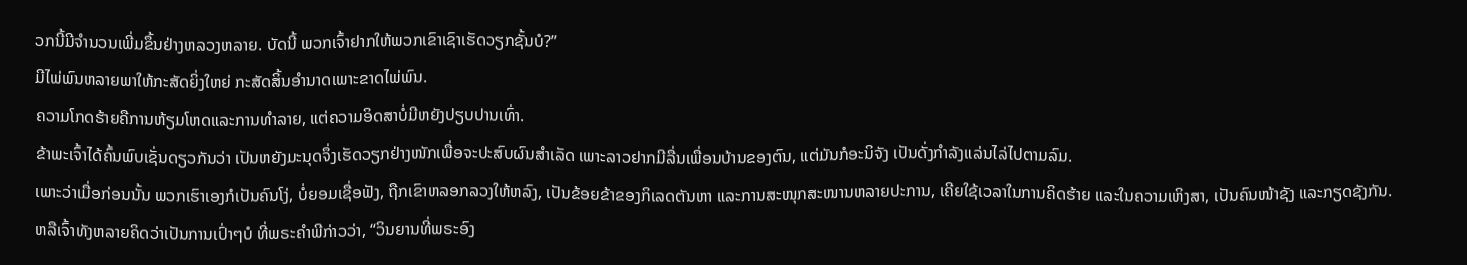ວກນີ້ມີຈຳນວນເພີ່ມຂຶ້ນຢ່າງຫລວງຫລາຍ. ບັດນີ້ ພວກເຈົ້າຢາກໃຫ້ພວກເຂົາເຊົາເຮັດວຽກຊັ້ນບໍ?”
ມີໄພ່ພົນຫລາຍພາໃຫ້ກະສັດຍິ່ງໃຫຍ່ ກະສັດສິ້ນອຳນາດເພາະຂາດໄພ່ພົນ.
ຄວາມໂກດຮ້າຍຄືການຫ້ຽມໂຫດແລະການທຳລາຍ, ແຕ່ຄວາມອິດສາບໍ່ມີຫຍັງປຽບປານເທົ່າ.
ຂ້າພະເຈົ້າໄດ້ຄົ້ນພົບເຊັ່ນດຽວກັນວ່າ ເປັນຫຍັງມະນຸດຈຶ່ງເຮັດວຽກຢ່າງໜັກເພື່ອຈະປະສົບຜົນສຳເລັດ ເພາະລາວຢາກມີລື່ນເພື່ອນບ້ານຂອງຕົນ, ແຕ່ມັນກໍອະນິຈັງ ເປັນດັ່ງກຳລັງແລ່ນໄລ່ໄປຕາມລົມ.
ເພາະວ່າເມື່ອກ່ອນນັ້ນ ພວກເຮົາເອງກໍເປັນຄົນໂງ່, ບໍ່ຍອມເຊື່ອຟັງ, ຖືກເຂົາຫລອກລວງໃຫ້ຫລົງ, ເປັນຂ້ອຍຂ້າຂອງກິເລດຕັນຫາ ແລະການສະໜຸກສະໜານຫລາຍປະການ, ເຄີຍໃຊ້ເວລາໃນການຄິດຮ້າຍ ແລະໃນຄວາມເຫິງສາ, ເປັນຄົນໜ້າຊັງ ແລະກຽດຊັງກັນ.
ຫລືເຈົ້າທັງຫລາຍຄິດວ່າເປັນການເປົ່າໆບໍ ທີ່ພຣະຄຳພີກ່າວວ່າ, “ວິນຍານທີ່ພຣະອົງ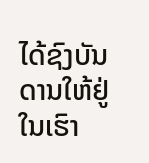ໄດ້ຊົງບັນດານໃຫ້ຢູ່ໃນເຮົາ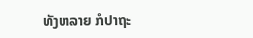ທັງຫລາຍ ກໍປາຖະ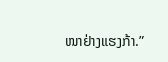ໜາຢ່າງແຮງກ້າ.”